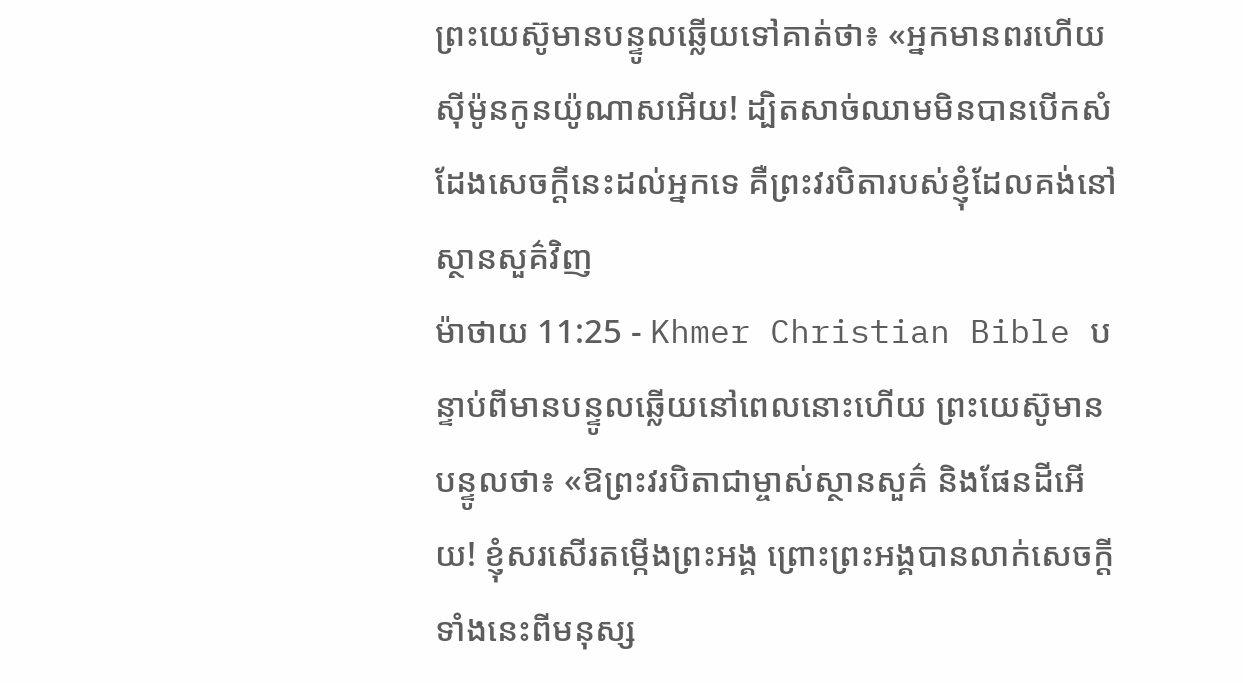ព្រះយេស៊ូមានបន្ទូលឆ្លើយទៅគាត់ថា៖ «អ្នកមានពរហើយ ស៊ីម៉ូនកូនយ៉ូណាសអើយ! ដ្បិតសាច់ឈាមមិនបានបើកសំដែងសេចក្ដីនេះដល់អ្នកទេ គឺព្រះវរបិតារបស់ខ្ញុំដែលគង់នៅស្ថានសួគ៌វិញ
ម៉ាថាយ 11:25 - Khmer Christian Bible បន្ទាប់ពីមានបន្ទូលឆ្លើយនៅពេលនោះហើយ ព្រះយេស៊ូមានបន្ទូលថា៖ «ឱព្រះវរបិតាជាម្ចាស់ស្ថានសួគ៌ និងផែនដីអើយ! ខ្ញុំសរសើរតម្កើងព្រះអង្គ ព្រោះព្រះអង្គបានលាក់សេចក្ដីទាំងនេះពីមនុស្ស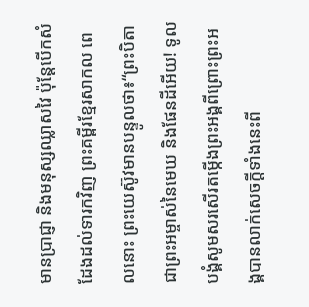មានប្រាជ្ញា និងមនុស្សឈ្លាសវៃ ប៉ុន្ដែបើកសំដែងដល់ទារកវិញ ព្រះគម្ពីរខ្មែរសាកល ពេលនោះ ព្រះយេស៊ូវមានបន្ទូលថា៖“ព្រះបិតាជាព្រះអម្ចាស់នៃមេឃ និងផែនដីអើយ! ទូលបង្គំសូមសរសើរតម្កើងព្រះអង្គពីព្រោះព្រះអង្គបានលាក់សេចក្ដីទាំងនេះពី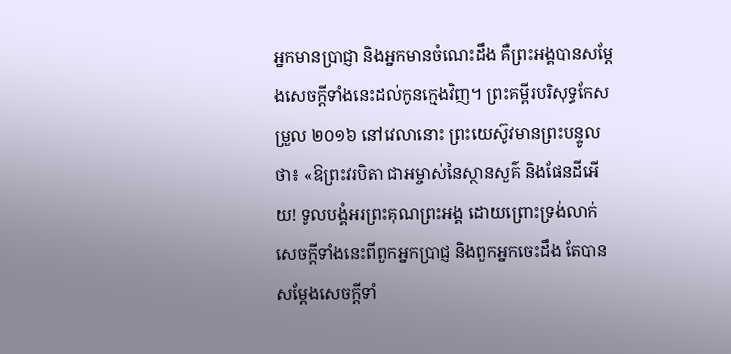អ្នកមានប្រាជ្ញា និងអ្នកមានចំណេះដឹង គឺព្រះអង្គបានសម្ដែងសេចក្ដីទាំងនេះដល់កូនក្មេងវិញ។ ព្រះគម្ពីរបរិសុទ្ធកែសម្រួល ២០១៦ នៅវេលានោះ ព្រះយេស៊ូវមានព្រះបន្ទូលថា៖ «ឱព្រះវរបិតា ជាអម្ចាស់នៃស្ថានសួគ៌ និងផែនដីអើយ! ទូលបង្គំអរព្រះគុណព្រះអង្គ ដោយព្រោះទ្រង់លាក់សេចក្តីទាំងនេះពីពួកអ្នកប្រាជ្ញ និងពួកអ្នកចេះដឹង តែបានសម្តែងសេចក្ដីទាំ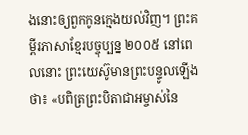ងនោះឲ្យពួកកូនក្មេងយល់វិញ។ ព្រះគម្ពីរភាសាខ្មែរបច្ចុប្បន្ន ២០០៥ នៅពេលនោះ ព្រះយេស៊ូមានព្រះបន្ទូលឡើងថា៖ «បពិត្រព្រះបិតាជាអម្ចាស់នៃ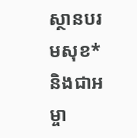ស្ថានបរមសុខ* និងជាអម្ចា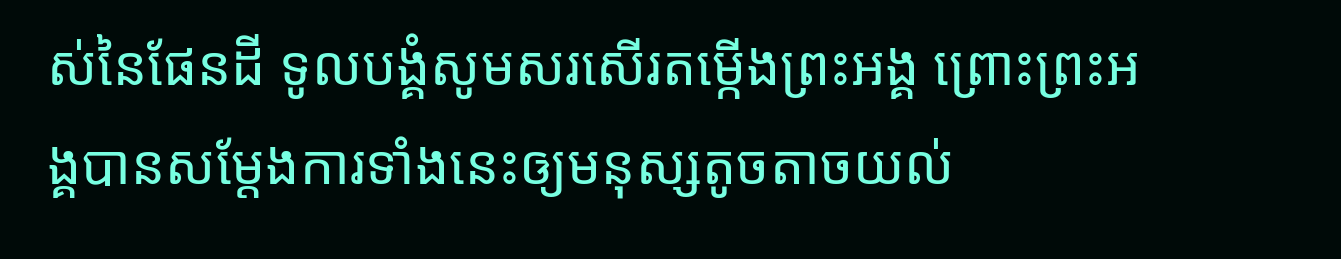ស់នៃផែនដី ទូលបង្គំសូមសរសើរតម្កើងព្រះអង្គ ព្រោះព្រះអង្គបានសម្តែងការទាំងនេះឲ្យមនុស្សតូចតាចយល់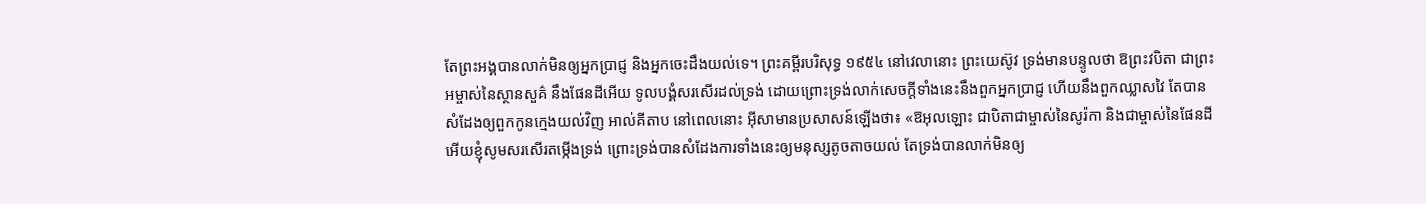តែព្រះអង្គបានលាក់មិនឲ្យអ្នកប្រាជ្ញ និងអ្នកចេះដឹងយល់ទេ។ ព្រះគម្ពីរបរិសុទ្ធ ១៩៥៤ នៅវេលានោះ ព្រះយេស៊ូវ ទ្រង់មានបន្ទូលថា ឱព្រះវបិតា ជាព្រះអម្ចាស់នៃស្ថានសួគ៌ នឹងផែនដីអើយ ទូលបង្គំសរសើរដល់ទ្រង់ ដោយព្រោះទ្រង់លាក់សេចក្ដីទាំងនេះនឹងពួកអ្នកប្រាជ្ញ ហើយនឹងពួកឈ្លាសវៃ តែបានសំដែងឲ្យពួកកូនក្មេងយល់វិញ អាល់គីតាប នៅពេលនោះ អ៊ីសាមានប្រសាសន៍ឡើងថា៖ «ឱអុលឡោះ ជាបិតាជាម្ចាស់នៃសូរ៉កា និងជាម្ចាស់នៃផែនដីអើយខ្ញុំសូមសរសើរតម្កើងទ្រង់ ព្រោះទ្រង់បានសំដែងការទាំងនេះឲ្យមនុស្សតូចតាចយល់ តែទ្រង់បានលាក់មិនឲ្យ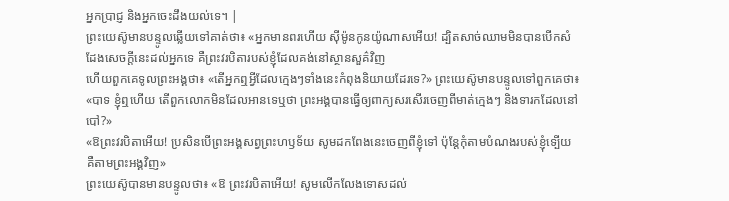អ្នកប្រាជ្ញ និងអ្នកចេះដឹងយល់ទេ។ |
ព្រះយេស៊ូមានបន្ទូលឆ្លើយទៅគាត់ថា៖ «អ្នកមានពរហើយ ស៊ីម៉ូនកូនយ៉ូណាសអើយ! ដ្បិតសាច់ឈាមមិនបានបើកសំដែងសេចក្ដីនេះដល់អ្នកទេ គឺព្រះវរបិតារបស់ខ្ញុំដែលគង់នៅស្ថានសួគ៌វិញ
ហើយពួកគេទូលព្រះអង្គថា៖ «តើអ្នកឮអ្វីដែលក្មេងៗទាំងនេះកំពុងនិយាយដែរទេ?» ព្រះយេស៊ូមានបន្ទូលទៅពួកគេថា៖ «បាទ ខ្ញុំឮហើយ តើពួកលោកមិនដែលអានទេឬថា ព្រះអង្គបានធ្វើឲ្យពាក្យសរសើរចេញពីមាត់ក្មេងៗ និងទារកដែលនៅបៅ?»
«ឱព្រះវរបិតាអើយ! ប្រសិនបើព្រះអង្គសព្វព្រះហឫទ័យ សូមដកពែងនេះចេញពីខ្ញុំទៅ ប៉ុន្ដែកុំតាមបំណងរបស់ខ្ញុំទ្បើយ គឺតាមព្រះអង្គវិញ»
ព្រះយេស៊ូបានមានបន្ទូលថា៖ «ឱ ព្រះវរបិតាអើយ! សូមលើកលែងទោសដល់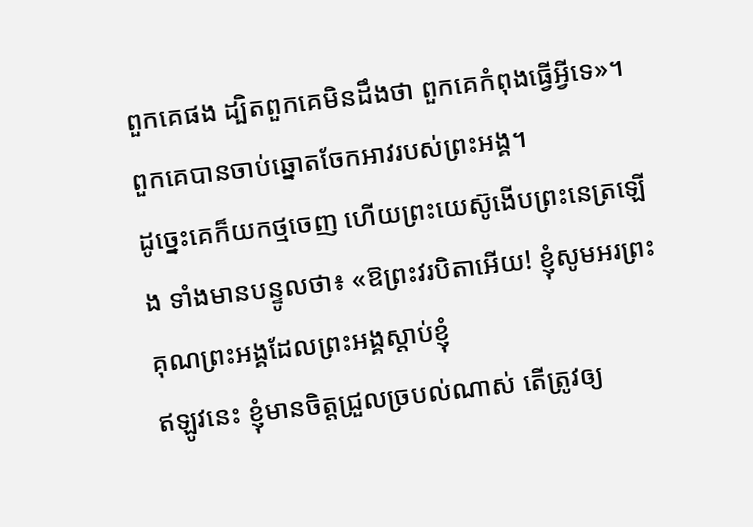ពួកគេផង ដ្បិតពួកគេមិនដឹងថា ពួកគេកំពុងធ្វើអ្វីទេ»។ ពួកគេបានចាប់ឆ្នោតចែកអាវរបស់ព្រះអង្គ។
ដូច្នេះគេក៏យកថ្មចេញ ហើយព្រះយេស៊ូងើបព្រះនេត្រឡើង ទាំងមានបន្ទូលថា៖ «ឱព្រះវរបិតាអើយ! ខ្ញុំសូមអរព្រះគុណព្រះអង្គដែលព្រះអង្គស្តាប់ខ្ញុំ
ឥឡូវនេះ ខ្ញុំមានចិត្តជ្រួលច្របល់ណាស់ តើត្រូវឲ្យ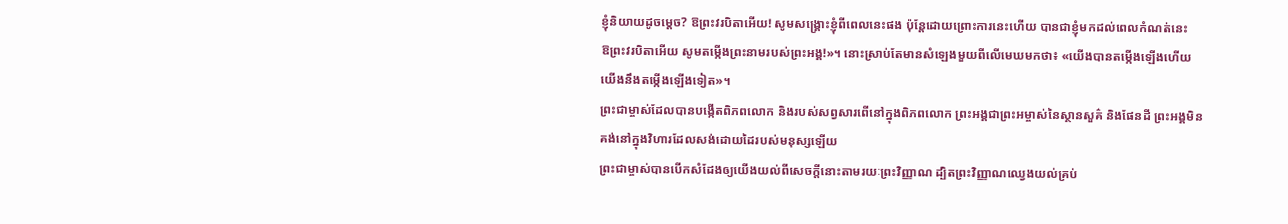ខ្ញុំនិយាយដូចម្តេច? ឱព្រះវរបិតាអើយ! សូមសង្គ្រោះខ្ញុំពីពេលនេះផង ប៉ុន្ដែដោយព្រោះការនេះហើយ បានជាខ្ញុំមកដល់ពេលកំណត់នេះ
ឱព្រះវរបិតាអើយ សូមតម្កើងព្រះនាមរបស់ព្រះអង្គ!»។ នោះស្រាប់តែមានសំឡេងមួយពីលើមេឃមកថា៖ «យើងបានតម្កើងឡើងហើយ យើងនឹងតម្កើងឡើងទៀត»។
ព្រះជាម្ចាស់ដែលបានបង្កើតពិភពលោក និងរបស់សព្វសារពើនៅក្នុងពិភពលោក ព្រះអង្គជាព្រះអម្ចាស់នៃស្ថានសួគ៌ និងផែនដី ព្រះអង្គមិនគង់នៅក្នុងវិហារដែលសង់ដោយដៃរបស់មនុស្សឡើយ
ព្រះជាម្ចាស់បានបើកសំដែងឲ្យយើងយល់ពីសេចក្ដីនោះតាមរយៈព្រះវិញ្ញាណ ដ្បិតព្រះវិញ្ញាណឈ្វេងយល់គ្រប់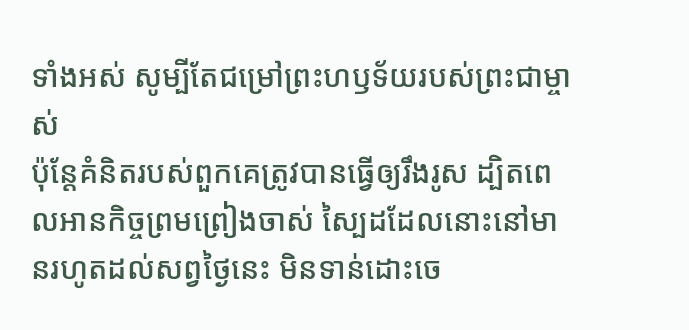ទាំងអស់ សូម្បីតែជម្រៅព្រះហឫទ័យរបស់ព្រះជាម្ចាស់
ប៉ុន្ដែគំនិតរបស់ពួកគេត្រូវបានធ្វើឲ្យរឹងរូស ដ្បិតពេលអានកិច្ចព្រមព្រៀងចាស់ ស្បៃដដែលនោះនៅមានរហូតដល់សព្វថ្ងៃនេះ មិនទាន់ដោះចេ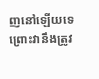ញនៅឡើយទេ ព្រោះវានឹងត្រូវ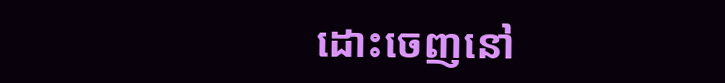ដោះចេញនៅ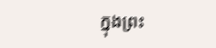ក្នុងព្រះ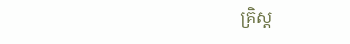គ្រិស្ដ